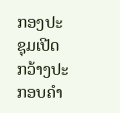ກອງປະຊຸມເປີດກວ້າງປະກອບຄຳ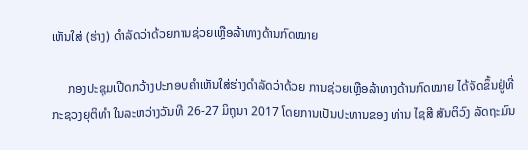ເຫັນໃສ່ (ຮ່າງ) ດຳລັດວ່າດ້ວຍການຊ່ວຍເຫຼືອລ້າທາງດ້ານກົດໝາຍ

     ກອງປະຊຸມເປີດກວ້າງປະກອບຄຳເຫັນໃສ່ຮ່າງດຳລັດວ່າດ້ວຍ ການຊ່ວຍເຫຼືອລ້າທາງດ້ານກົດໝາຍ ໄດ້ຈັດຂຶ້ນຢູ່ທີ່ ກະຊວງຍຸຕິທຳ ໃນລະຫວ່າງວັນທີ 26-27 ມິຖຸນາ 2017 ໂດຍການເປັນປະທານຂອງ ທ່ານ ໄຊສີ ສັນຕິວົງ ລັດຖະມົນ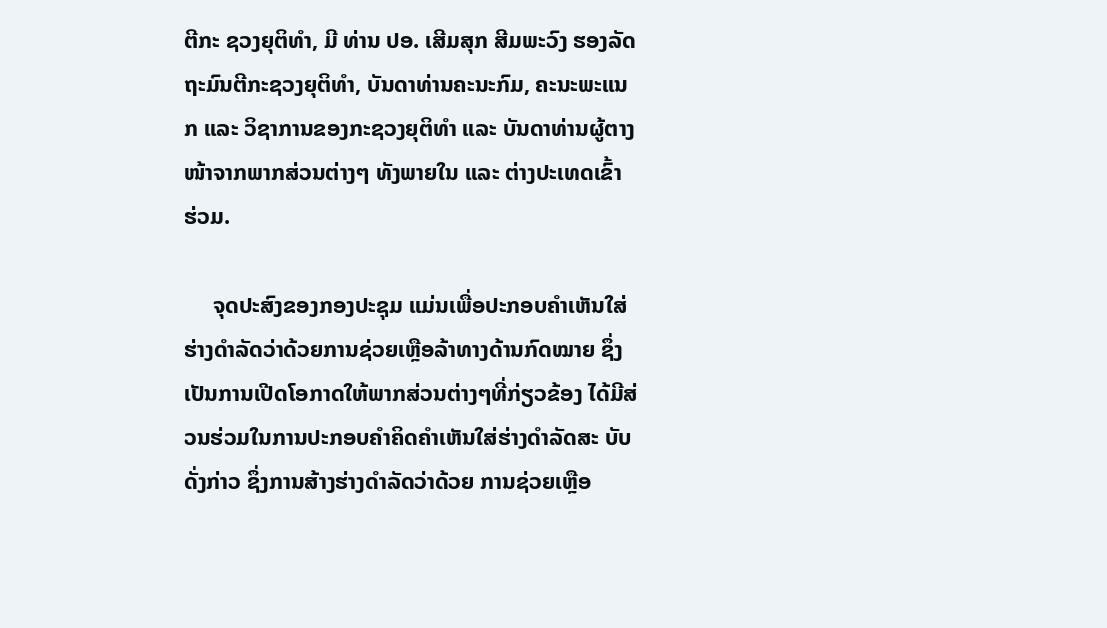ຕີກະ ຊວງຍຸຕິທຳ, ມີ ທ່ານ ປອ. ເສີມສຸກ ສີມພະວົງ ຮອງລັດຖະມົນຕີກະຊວງຍຸຕິທຳ, ບັນດາທ່ານຄະນະກົມ, ຄະນະພະແນກ ແລະ ວິຊາການຂອງກະຊວງຍຸຕິທຳ ແລະ ບັນດາທ່ານຜູ້ຕາງໜ້າຈາກພາກສ່ວນຕ່າງໆ ທັງພາຍໃນ ແລະ ຕ່າງປະເທດເຂົ້າ ຮ່ວມ.

     ຈຸດປະສົງຂອງກອງປະຊຸມ ແມ່ນເພື່ອປະກອບຄຳເຫັນໃສ່ຮ່າງດຳລັດວ່າດ້ວຍການຊ່ວຍເຫຼືອລ້າທາງດ້ານກົດໝາຍ ຊຶ່ງເປັນການເປີດໂອກາດໃຫ້ພາກສ່ວນຕ່າງໆທີ່ກ່ຽວຂ້ອງ ໄດ້ມີສ່ວນຮ່ວມໃນການປະກອບຄຳຄິດຄຳເຫັນໃສ່ຮ່າງດຳລັດສະ ບັບດັ່ງກ່າວ ຊຶ່ງການສ້າງຮ່າງດຳລັດວ່າດ້ວຍ ການຊ່ວຍເຫຼືອ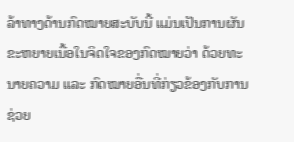ລ້າທາງດ້ານກົດໝາຍສະບັບນີ້ ແມ່ນເປັນການຜັນຂະຫຍາຍເນື້ອໃນຈິດໃຈຂອງກົດໝາຍວ່າ ດ້ວຍທະນາຍຄວາມ ແລະ ກົດໝາຍອື່ນທີ່ກ່ຽວຂ້ອງກັບການຊ່ວຍ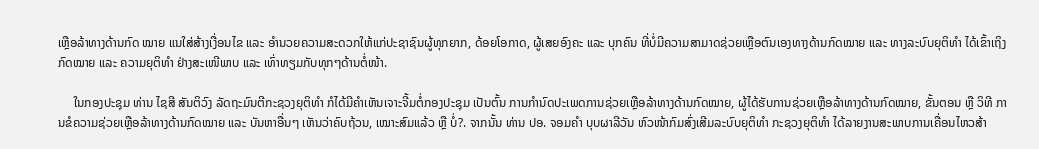ເຫຼືອລ້າທາງດ້ານກົດ ໝາຍ ແນໃສ່ສ້າງເງື່ອນໄຂ ແລະ ອຳນວຍຄວາມສະດວກໃຫ້ແກ່ປະຊາຊົນຜູ້ທຸກຍາກ, ດ້ອຍໂອກາດ, ຜູ້ເສຍອົງຄະ ແລະ ບຸກຄົນ ທີ່ບໍ່ມີຄວາມສາມາດຊ່ວຍເຫຼືອຕົນເອງທາງດ້ານກົດໝາຍ ແລະ ທາງລະບົບຍຸຕິທຳ ໄດ້ເຂົ້າເຖິງກົດໝາຍ ແລະ ຄວາມຍຸຕິທຳ ຢ່າງສະເໜີພາບ ແລະ ເທົ່າທຽມກັບທຸກໆດ້ານຕໍ່ໜ້າ.

     ໃນກອງປະຊຸມ ທ່ານ ໄຊສີ ສັນຕິວົງ ລັດຖະມົນຕີກະຊວງຍຸຕິທຳ ກໍໄດ້ມີຄຳເຫັນເຈາະຈີ້ມຕໍ່ກອງປະຊຸມ ເປັນຕົ້ນ ການກຳນົດປະເພດການຊ່ວຍເຫຼືອລ້າທາງດ້ານກົດໝາຍ, ຜູ້ໄດ້ຮັບການຊ່ວຍເຫຼືອລ້າທາງດ້ານກົດໝາຍ, ຂັ້ນຕອນ ຫຼື ວິທີ ການຂໍຄວາມຊ່ວຍເຫຼືອລ້າທາງດ້ານກົດໝາຍ ແລະ ບັນຫາອື່ນໆ ເຫັນວ່າຄົບຖ້ວນ, ເໝາະສົມແລ້ວ ຫຼື ບໍ່?. ຈາກນັ້ນ ທ່ານ ປອ. ຈອມຄຳ ບຸບຜາລີວັນ ຫົວໜ້າກົມສົ່ງເສີມລະບົບຍຸຕິທຳ ກະຊວງຍຸຕິທຳ ໄດ້ລາຍງານສະພາບການເຄື່ອນໄຫວສ້າ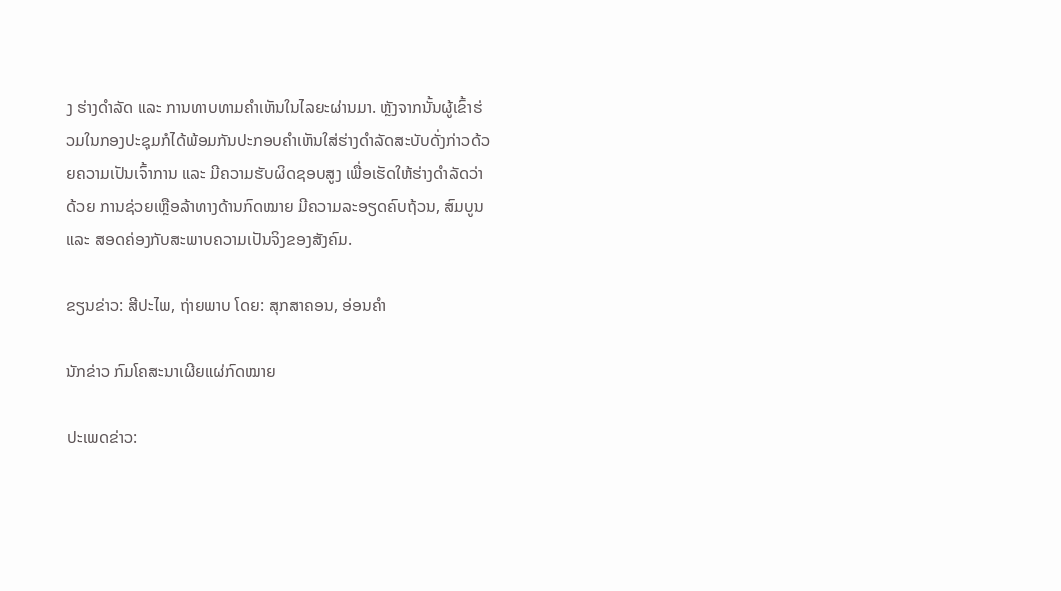ງ ຮ່າງດຳລັດ ແລະ ການທາບທາມຄຳເຫັນໃນໄລຍະຜ່ານມາ. ຫຼັງຈາກນັ້ນຜູ້ເຂົ້າຮ່ວມໃນກອງປະຊຸມກໍໄດ້ພ້ອມກັນປະກອບຄຳເຫັນໃສ່ຮ່າງດຳລັດສະບັບດັ່ງກ່າວດ້ວຍຄວາມເປັນເຈົ້າການ ແລະ ມີຄວາມຮັບຜິດຊອບສູງ ເພື່ອເຮັດໃຫ້ຮ່າງດຳລັດວ່າ ດ້ວຍ ການຊ່ວຍເຫຼືອລ້າທາງດ້ານກົດໝາຍ ມີຄວາມລະອຽດຄົບຖ້ວນ, ສົມບູນ ແລະ ສອດຄ່ອງກັບສະພາບຄວາມເປັນຈິງຂອງສັງຄົມ.

ຂຽນຂ່າວ: ສີປະໄພ, ຖ່າຍພາບ ໂດຍ: ສຸກສາຄອນ, ອ່ອນຄຳ

ນັກຂ່າວ ກົມໂຄສະນາເຜີຍແຜ່ກົດໝາຍ

ປະເພດຂ່າວ: